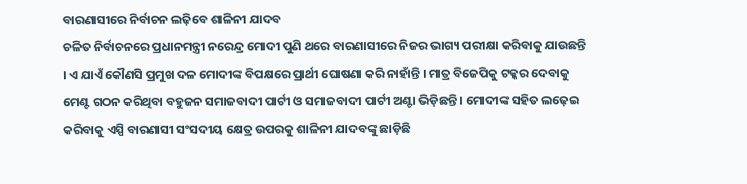ବାରଣାସୀରେ ନିର୍ବାଚନ ଲଢ଼ିବେ ଶାଳିନୀ ଯାଦବ
ଚଳିତ ନିର୍ବାଚନରେ ପ୍ରଧାନମନ୍ତ୍ରୀ ନରେନ୍ଦ୍ର ମୋଦୀ ପୁଣି ଥରେ ବାରଣାସୀରେ ନିଜର ଭାଗ୍ୟ ପରୀକ୍ଷା କରିବାକୁ ଯାଉଛନ୍ତି । ଏ ଯାଏଁ କୌଣସି ପ୍ରମୁଖ ଦଳ ମୋଦୀଙ୍କ ବିପକ୍ଷରେ ପ୍ରାର୍ଥୀ ଘୋଷଣା କରି ନାହାଁନ୍ତି । ମାତ୍ର ବିଜେପିକୁ ଟକ୍କର ଦେବାକୁ ମେଣ୍ଟ ଗଠନ କରିଥିବା ବହୁଜନ ସମାଜବାଦୀ ପାର୍ଟୀ ଓ ସମାଜବାଦୀ ପାର୍ଟୀ ଅଣ୍ଟା ଭିଡ଼ିଛନ୍ତି । ମୋଦୀଙ୍କ ସହିତ ଲଢ଼େଇ କରିବାକୁ ଏସ୍ପି ବାରଣାସୀ ସଂସଦୀୟ କ୍ଷେତ୍ର ଉପରକୁ ଶାଳିନୀ ଯାଦବଙ୍କୁ ଛାଡ଼ିଛି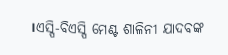।ଏସ୍ପି-ବିଏସ୍ପି ମେଣ୍ଟ ଶାଳିନୀ ଯାଦବଙ୍କ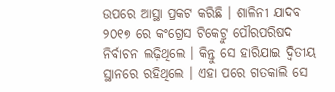ଉପରେ ଆସ୍ଥା ପ୍ରକଟ କରିଛି । ଶାଳିନୀ ଯାଦବ ୨୦୧୭ ରେ କଂଗ୍ରେସ ଟିକେଟ୍ରୁ ପୌରପରିଷଦ ନିର୍ବାଚନ ଲଢ଼ିଥିଲେ । କିନ୍ତୁ ସେ ହାରିଯାଇ ଦ୍ୱିତୀୟ ସ୍ଥାନରେ ରହିଥିଲେ । ଏହା ପରେ ଗତକାଲି ସେ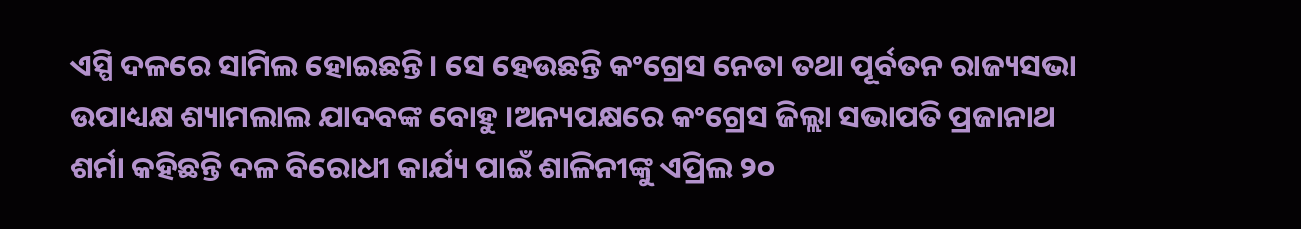ଏସ୍ପି ଦଳରେ ସାମିଲ ହୋଇଛନ୍ତି । ସେ ହେଉଛନ୍ତି କଂଗ୍ରେସ ନେତା ତଥା ପୂର୍ବତନ ରାଜ୍ୟସଭା ଉପାଧ୍ୟକ୍ଷ ଶ୍ୟାମଲାଲ ଯାଦବଙ୍କ ବୋହୁ ।ଅନ୍ୟପକ୍ଷରେ କଂଗ୍ରେସ ଜିଲ୍ଲା ସଭାପତି ପ୍ରଜାନାଥ ଶର୍ମା କହିଛନ୍ତି ଦଳ ବିରୋଧୀ କାର୍ଯ୍ୟ ପାଇଁ ଶାଳିନୀଙ୍କୁ ଏପ୍ରିଲ ୨୦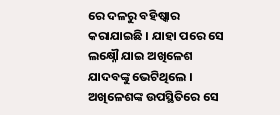ରେ ଦଳରୁ ବହିଷ୍କାର କରାଯାଇଛି । ଯାହା ପରେ ସେ ଲକ୍ଷ୍ନୌ ଯାଇ ଅଖିଳେଶ ଯାଦବଙ୍କୁ ଭେଟିଥିଲେ । ଅଖିଳେଶଙ୍କ ଉପସ୍ଥିତିରେ ସେ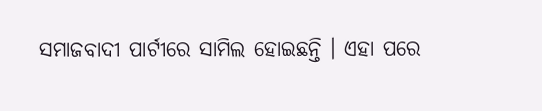ସମାଜବାଦୀ ପାର୍ଟୀରେ ସାମିଲ ହୋଇଛନ୍ତି । ଏହା ପରେ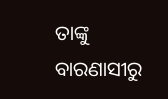ତାଙ୍କୁ ବାରଣାସୀରୁ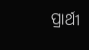ପ୍ରାର୍ଥୀ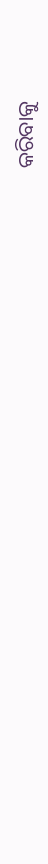କରିବାକୁ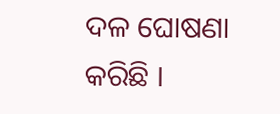ଦଳ ଘୋଷଣା କରିଛି ।